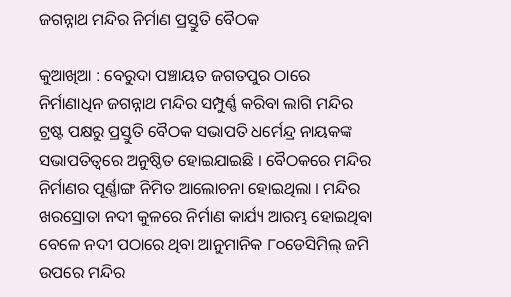ଜଗନ୍ନାଥ ମନ୍ଦିର ନିର୍ମାଣ ପ୍ରସ୍ତୁତି ବୈଠକ

କୁଆଖିଆ : ବେରୁଦା ପଞ୍ଚାୟତ ଜଗତପୁର ଠାରେ ନିର୍ମାଣାଧିନ ଜଗନ୍ନାଥ ମନ୍ଦିର ସମ୍ପୁର୍ଣ୍ଣ କରିବା ଲାଗି ମନ୍ଦିର ଟ୍ରଷ୍ଟ ପକ୍ଷରୁ ପ୍ରସ୍ତୁତି ବୈଠକ ସଭାପତି ଧର୍ମେନ୍ଦ୍ର ନାୟକଙ୍କ ସଭାପତିତ୍ୱରେ ଅନୁଷ୍ଠିତ ହୋଇଯାଇଛି । ବୈଠକରେ ମନ୍ଦିର ନିର୍ମାଣର ପୂର୍ଣ୍ଣାଙ୍ଗ ନିମିତ ଆଲୋଚନା ହୋଇଥିଲା । ମନ୍ଦିର ଖରସ୍ରୋତା ନଦୀ କୁଳରେ ନିର୍ମାଣ କାର୍ଯ୍ୟ ଆରମ୍ଭ ହୋଇଥିବା ବେଳେ ନଦୀ ପଠାରେ ଥିବା ଆନୁମାନିକ ୮୦ଡେସିମିଲ୍ ଜମି ଉପରେ ମନ୍ଦିର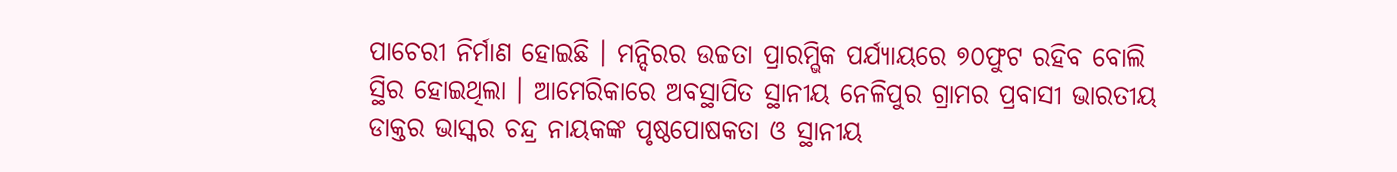ପାଚେରୀ ନିର୍ମାଣ ହୋଇଛି । ମନ୍ଦିରର ଉଚ୍ଚତା ପ୍ରାରମ୍ଭିକ ପର୍ଯ୍ୟାୟରେ ୭୦ଫୁଟ ରହିବ ବୋଲି ସ୍ଥିର ହୋଇଥିଲା । ଆମେରିକାରେ ଅବସ୍ଥାପିତ ସ୍ଥାନୀୟ ନେଳିପୁର ଗ୍ରାମର ପ୍ରବାସୀ ଭାରତୀୟ ଡାକ୍ତର ଭାସ୍କର ଚନ୍ଦ୍ର ନାୟକଙ୍କ ପୃଷ୍ଠପୋଷକତା ଓ ସ୍ଥାନୀୟ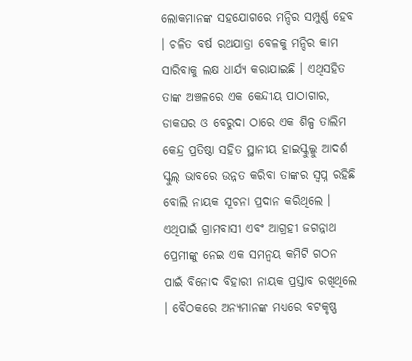ଲୋକମାନଙ୍କ ସହଯୋଗରେ ମନ୍ଦିର ସମ୍ପୁର୍ଣ୍ଣ ହେବ । ଚଳିତ ବର୍ଷ ରଥଯାତ୍ରା ବେଳକୁ ମନ୍ଦିର କାମ ସାରିବାକୁ ଲକ୍ଷ ଧାର୍ଯ୍ୟ କରାଯାଇଛି । ଏଥିସହିତ ତାଙ୍କ ଅଞ୍ଚଳରେ ଏକ କେନ୍ଦୀୟ ପାଠାଗାର, ଡାକଘର ଓ ବେରୁଦା ଠାରେ ଏକ ଶିଳ୍ପ ତାଲିମ କେନ୍ଦ୍ର ପ୍ରତିଷ୍ଠା ସହିତ ସ୍ଥାନୀୟ ହାଇସ୍କୁଲ୍କୁ ଆଦର୍ଶ ସ୍କୁଲ୍ ଭାବରେ ଉନ୍ନତ କରିବା ତାଙ୍କର ସ୍ୱପ୍ନ ରହିଛି ବୋଲି ନାୟକ ସୂଚନା ପ୍ରଦାନ କରିଥିଲେ । ଏଥିପାଇଁ ଗ୍ରାମବାସୀ ଏବଂ ଆଗ୍ରହୀ ଜଗନ୍ନାଥ ପ୍ରେମୀଙ୍କୁ ନେଇ ଏକ ସମନ୍ୱୟ କମିଟି ଗଠନ ପାଇଁ ବିନୋଦ ବିହାରୀ ନାୟକ ପ୍ରସ୍ତାବ ରଖିଥିଲେ । ବୈଠକରେ ଅନ୍ୟମାନଙ୍କ ମଧ୍ୟରେ ବଟକୃଷ୍ଣ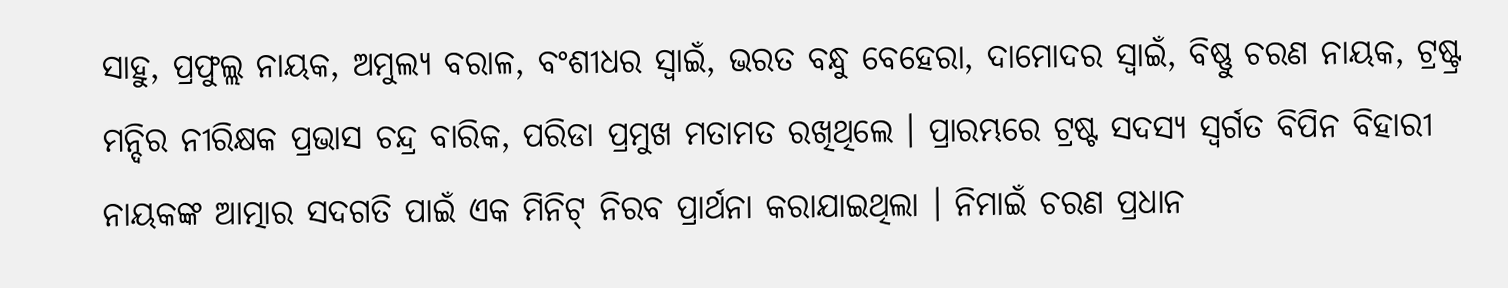ସାହୁ, ପ୍ରଫୁଲ୍ଲ ନାୟକ, ଅମୁଲ୍ୟ ବରାଳ, ବଂଶୀଧର ସ୍ୱାଇଁ, ଭରତ ବନ୍ଧୁ ବେହେରା, ଦାମୋଦର ସ୍ୱାଇଁ, ବିଷ୍ଣୁ ଚରଣ ନାୟକ, ଟ୍ରଷ୍ଟ୍ର ମନ୍ଦିର ନୀରିକ୍ଷକ ପ୍ରଭାସ ଚନ୍ଦ୍ର ବାରିକ, ପରିଡା ପ୍ରମୁଖ ମତାମତ ରଖିଥିଲେ । ପ୍ରାରମ୍ଭରେ ଟ୍ରଷ୍ଟ ସଦସ୍ୟ ସ୍ୱର୍ଗତ ବିପିନ ବିହାରୀ ନାୟକଙ୍କ ଆତ୍ମାର ସଦଗତି ପାଇଁ ଏକ ମିନିଟ୍ ନିରବ ପ୍ରାର୍ଥନା କରାଯାଇଥିଲା । ନିମାଇଁ ଚରଣ ପ୍ରଧାନ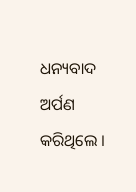ଧନ୍ୟବାଦ ଅର୍ପଣ କରିଥିଲେ ।